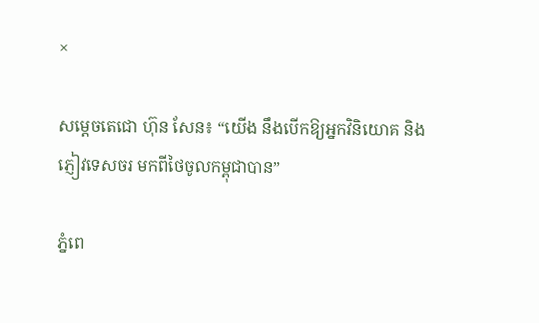×

សម្ដេចតេជោ ហ៊ុន សែន៖ “យើង នឹងបើកឱ្យអ្នកវិនិយោគ និងភ្ញៀវទេសចរ មកពីថៃចូលកម្ពុជាបាន”

ភ្នំពេ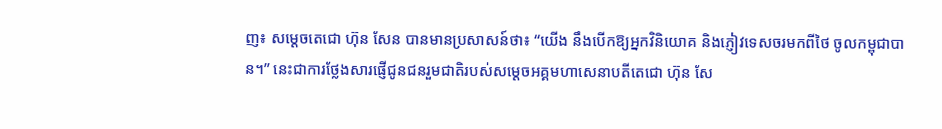ញ៖ សម្ដេចតេជោ ហ៊ុន សែន បានមានប្រសាសន៍ថា៖ “យើង នឹងបើកឱ្យអ្នកវិនិយោគ និងភ្ញៀវទេសចរមកពីថៃ ចូលកម្ពុជាបាន។” នេះជាការថ្លែងសារផ្ញើជូនជនរួមជាតិរបស់សម្តេចអគ្គមហាសេនាបតីតេជោ ហ៊ុន សែ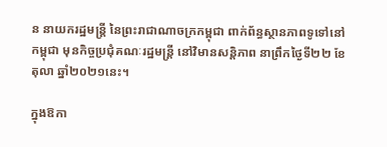ន នាយករដ្ឋមន្រ្តី នៃព្រះរាជាណាចក្រកម្ពុជា ពាក់ព័ន្ធស្ថានភាពទូទៅនៅកម្ពុជា មុនកិច្ចប្រជុំគណៈរដ្ឋមន្រ្តី នៅវិមានសន្តិភាព នាព្រឹកថ្ងៃទី២២ ខែតុលា ឆ្នាំ២០២១នេះ។

ក្នុងឱកា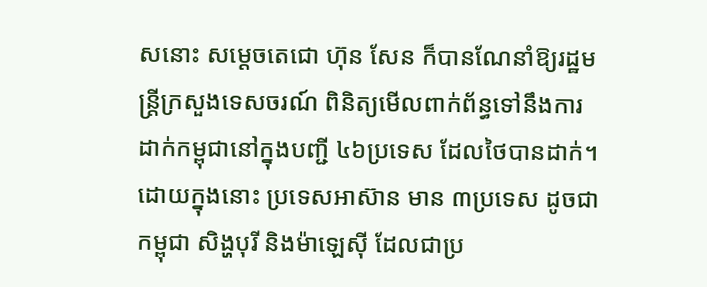សនោះ សម្ដេចតេជោ ហ៊ុន សែន ក៏បានណែនាំឱ្យរដ្ឋមន្ត្រីក្រសួងទេសចរណ៍ ពិនិត្យមើលពាក់ព័ន្ធទៅនឹងការដាក់កម្ពុជានៅក្នុងបញ្ជី ៤៦ប្រទេស ដែលថៃបានដាក់។ ដោយក្នុងនោះ ប្រទេសអាស៊ាន មាន ៣ប្រទេស ដូចជា កម្ពុជា សិង្ហបុរី និងម៉ាឡេស៊ី ដែលជាប្រ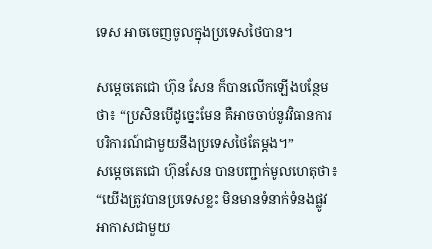ទេស អាចចេញចូលក្នុងប្រទេសថៃបាន។

សម្ដេចតេជោ ហ៊ុន សែន ក៏បានលើកឡើងបន្ថែមថា៖ “ប្រសិនបើដូច្នេះមែន គឺអាចចាប់នូវវិធានការបរិការណ៍ជាមួយនឹងប្រទេសថៃតែម្ដង។”
សម្ដេចតេជោ ហ៊ុនសែន បានបញ្ជាក់មូលហេតុថា៖ “យើងត្រូវបានប្រទេសខ្លះ មិនមានទំនាក់ទំនងផ្លូវអាកាសជាមួយ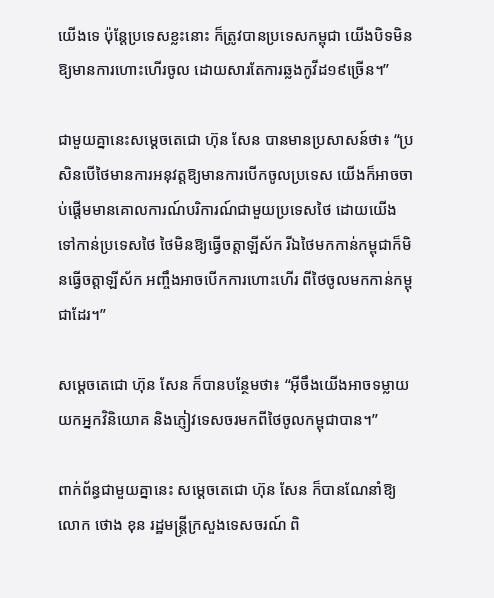យើងទេ ប៉ុន្តែប្រទេសខ្លះនោះ ក៏ត្រូវបានប្រទេសកម្ពុជា យើងបិទមិនឱ្យមានការហោះហើរចូល ដោយសារតែការឆ្លងកូវីដ១៩ច្រើន។”

ជាមួយគ្នានេះសម្ដេចតេជោ ហ៊ុន សែន បានមានប្រសាសន៍ថា៖ “ប្រសិនបើថៃមានការអនុវត្តឱ្យមានការបើកចូលប្រទេស យើងក៏អាចចាប់ផ្ដើមមានគោលការណ៍បរិការណ៍ជាមួយប្រទេសថៃ ដោយយើងទៅកាន់ប្រទេសថៃ ថៃមិនឱ្យធ្វើចត្តាឡីស័ក រីឯថៃមកកាន់កម្ពុជាក៏មិនធ្វើចត្តាឡីស័ក អញ្ចឹងអាចបើកការហោះហើរ ពីថៃចូលមកកាន់កម្ពុជាដែរ។”

សម្ដេចតេជោ ហ៊ុន សែន ក៏បានបន្ថែមថា៖ “អ៊ីចឹងយើងអាចទម្លាយយកអ្នកវិនិយោគ និងភ្ញៀវទេសចរមកពីថៃចូលកម្ពុជាបាន។”

ពាក់ព័ន្ធជាមួយគ្នានេះ សម្ដេចតេជោ ហ៊ុន សែន ក៏បានណែនាំឱ្យលោក ថោង ខុន រដ្ឋមន្ត្រីក្រសួងទេសចរណ៍ ពិ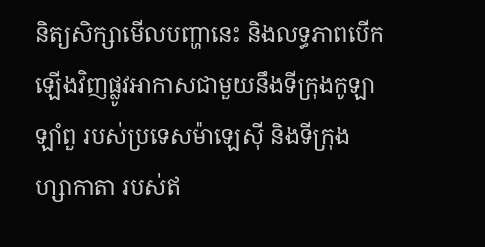និត្យសិក្សាមើលបញ្ហានេះ និងលទ្ធភាពបើកឡើងវិញផ្លូវអាកាសជាមួយនឹងទីក្រុងកូឡាឡាំពួ របស់ប្រទេសម៉ាឡេស៊ី និងទីក្រុងហ្សាកាតា របស់ឥ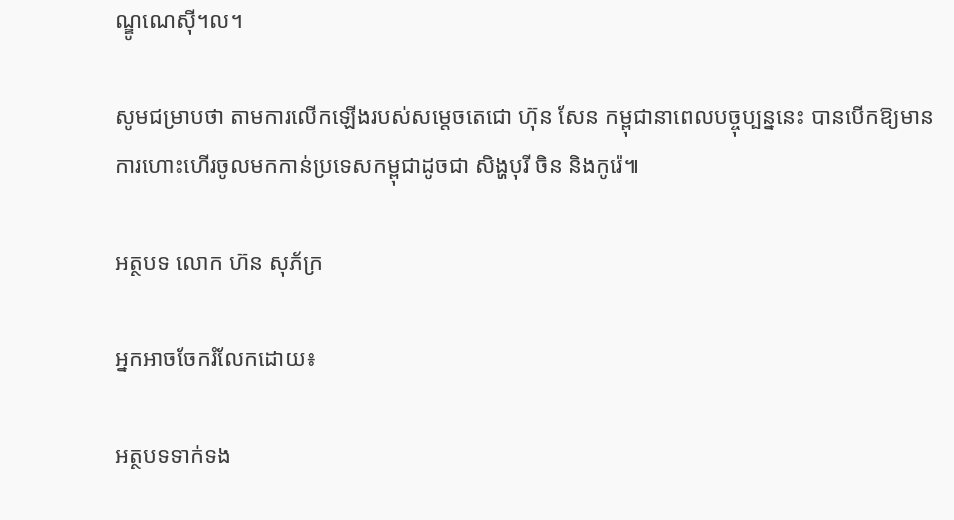ណ្ឌូណេស៊ី។ល។

សូមជម្រាបថា តាមការលើកឡើងរបស់សម្ដេចតេជោ ហ៊ុន សែន កម្ពុជានាពេលបច្ចុប្បន្ននេះ បានបើកឱ្យមានការហោះហើរចូលមកកាន់ប្រទេសកម្ពុជាដូចជា សិង្ហបុរី ចិន និងកូរ៉េ៕

អត្ថបទ លោក ហ៊ន សុភ័ក្រ

អ្នកអាចចែករំលែកដោយ៖

អត្ថបទទាក់ទង